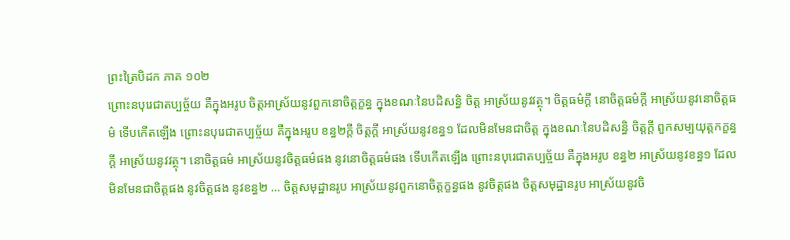ព្រះត្រៃបិដក ភាគ ១០២
ព្រោះនបុរេជាតប្បច្ច័យ គឺក្នុងអរូប ចិត្តអាស្រ័យនូវពួកនោចិត្តក្ខន្ធ ក្នុងខណៈនៃបដិសន្ធិ ចិត្ត អាស្រ័យនូវវត្ថុ។ ចិត្តធម៌ក្តី នោចិត្តធម៌ក្តី អាស្រ័យនូវនោចិត្តធម៌ ទើបកើតឡើង ព្រោះនបុរេជាតប្បច្ច័យ គឺក្នុងអរូប ខន្ធ២ក្តី ចិត្តក្តី អាស្រ័យនូវខន្ធ១ ដែលមិនមែនជាចិត្ត ក្នុងខណៈនៃបដិសន្ធិ ចិត្តក្តី ពួកសម្បយុត្តកក្ខន្ធក្តី អាស្រ័យនូវវត្ថុ។ នោចិត្តធម៌ អាស្រ័យនូវចិត្តធម៌ផង នូវនោចិត្តធម៌ផង ទើបកើតឡើង ព្រោះនបុរេជាតប្បច្ច័យ គឺក្នុងអរូប ខន្ធ២ អាស្រ័យនូវខន្ធ១ ដែលមិនមែនជាចិត្តផង នូវចិត្តផង នូវខន្ធ២ … ចិត្តសមុដ្ឋានរូប អាស្រ័យនូវពួកនោចិត្តក្ខន្ធផង នូវចិត្តផង ចិត្តសមុដ្ឋានរូប អាស្រ័យនូវចិ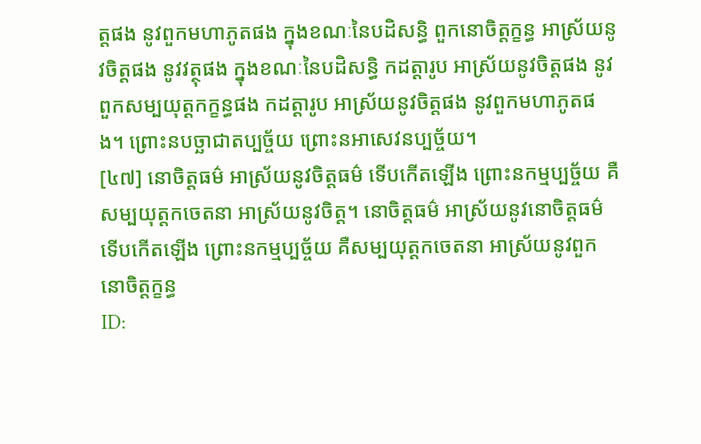ត្តផង នូវពួកមហាភូតផង ក្នុងខណៈនៃបដិសន្ធិ ពួកនោចិត្តក្ខន្ធ អាស្រ័យនូវចិត្តផង នូវវត្ថុផង ក្នុងខណៈនៃបដិសន្ធិ កដត្តារូប អាស្រ័យនូវចិត្តផង នូវពួកសម្បយុត្តកក្ខន្ធផង កដត្តារូប អាស្រ័យនូវចិត្តផង នូវពួកមហាភូតផង។ ព្រោះនបច្ឆាជាតប្បច្ច័យ ព្រោះនអាសេវនប្បច្ច័យ។
[៤៧] នោចិត្តធម៌ អាស្រ័យនូវចិត្តធម៌ ទើបកើតឡើង ព្រោះនកម្មប្បច្ច័យ គឺសម្បយុត្តកចេតនា អាស្រ័យនូវចិត្ត។ នោចិត្តធម៌ អាស្រ័យនូវនោចិត្តធម៌ ទើបកើតឡើង ព្រោះនកម្មប្បច្ច័យ គឺសម្បយុត្តកចេតនា អាស្រ័យនូវពួកនោចិត្តក្ខន្ធ
ID: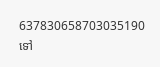637830658703035190
ទៅ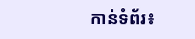កាន់ទំព័រ៖